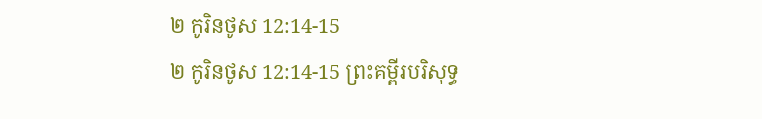២ កូរិនថូស 12:14-15
២ កូរិនថូស 12:14-15 ព្រះគម្ពីរបរិសុទ្ធ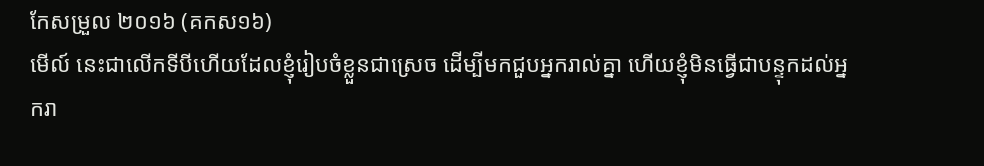កែសម្រួល ២០១៦ (គកស១៦)
មើល៍ នេះជាលើកទីបីហើយដែលខ្ញុំរៀបចំខ្លួនជាស្រេច ដើម្បីមកជួបអ្នករាល់គ្នា ហើយខ្ញុំមិនធ្វើជាបន្ទុកដល់អ្នករា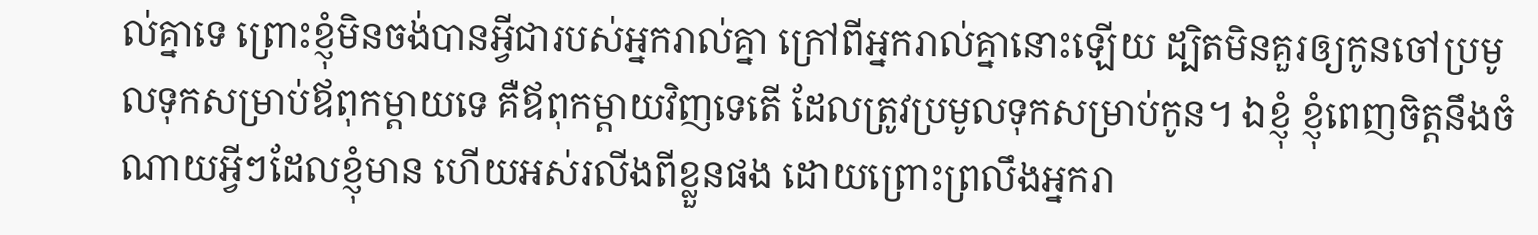ល់គ្នាទេ ព្រោះខ្ញុំមិនចង់បានអ្វីជារបស់អ្នករាល់គ្នា ក្រៅពីអ្នករាល់គ្នានោះឡើយ ដ្បិតមិនគួរឲ្យកូនចៅប្រមូលទុកសម្រាប់ឪពុកម្តាយទេ គឺឪពុកម្តាយវិញទេតើ ដែលត្រូវប្រមូលទុកសម្រាប់កូន។ ឯខ្ញុំ ខ្ញុំពេញចិត្តនឹងចំណាយអ្វីៗដែលខ្ញុំមាន ហើយអស់រលីងពីខ្លួនផង ដោយព្រោះព្រលឹងអ្នករា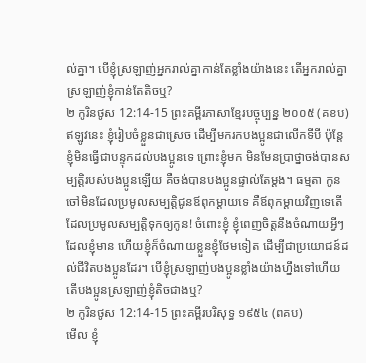ល់គ្នា។ បើខ្ញុំស្រឡាញ់អ្នករាល់គ្នាកាន់តែខ្លាំងយ៉ាងនេះ តើអ្នករាល់គ្នាស្រឡាញ់ខ្ញុំកាន់តែតិចឬ?
២ កូរិនថូស 12:14-15 ព្រះគម្ពីរភាសាខ្មែរបច្ចុប្បន្ន ២០០៥ (គខប)
ឥឡូវនេះ ខ្ញុំរៀបចំខ្លួនជាស្រេច ដើម្បីមករកបងប្អូនជាលើកទីបី ប៉ុន្តែ ខ្ញុំមិនធ្វើជាបន្ទុកដល់បងប្អូនទេ ព្រោះខ្ញុំមក មិនមែនប្រាថ្នាចង់បានសម្បត្តិរបស់បងប្អូនឡើយ គឺចង់បានបងប្អូនផ្ទាល់តែម្ដង។ ធម្មតា កូនចៅមិនដែលប្រមូលសម្បត្តិជូនឪពុកម្ដាយទេ គឺឪពុកម្ដាយវិញទេតើ ដែលប្រមូលសម្បត្តិទុកឲ្យកូន! ចំពោះខ្ញុំ ខ្ញុំពេញចិត្តនឹងចំណាយអ្វីៗដែលខ្ញុំមាន ហើយខ្ញុំក៏ចំណាយខ្លួនខ្ញុំថែមទៀត ដើម្បីជាប្រយោជន៍ដល់ជីវិតបងប្អូនដែរ។ បើខ្ញុំស្រឡាញ់បងប្អូនខ្លាំងយ៉ាងហ្នឹងទៅហើយ តើបងប្អូនស្រឡាញ់ខ្ញុំតិចជាងឬ?
២ កូរិនថូស 12:14-15 ព្រះគម្ពីរបរិសុទ្ធ ១៩៥៤ (ពគប)
មើល ខ្ញុំ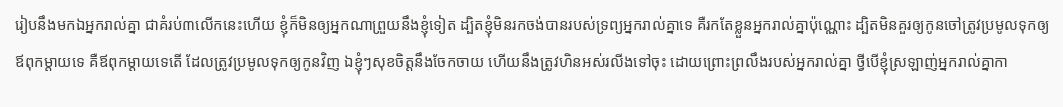រៀបនឹងមកឯអ្នករាល់គ្នា ជាគំរប់៣លើកនេះហើយ ខ្ញុំក៏មិនឲ្យអ្នកណាព្រួយនឹងខ្ញុំទៀត ដ្បិតខ្ញុំមិនរកចង់បានរបស់ទ្រព្យអ្នករាល់គ្នាទេ គឺរកតែខ្លួនអ្នករាល់គ្នាប៉ុណ្ណោះ ដ្បិតមិនគួរឲ្យកូនចៅត្រូវប្រមូលទុកឲ្យឪពុកម្តាយទេ គឺឪពុកម្តាយទេតើ ដែលត្រូវប្រមូលទុកឲ្យកូនវិញ ឯខ្ញុំៗសុខចិត្តនឹងចែកចាយ ហើយនឹងត្រូវហិនអស់រលីងទៅចុះ ដោយព្រោះព្រលឹងរបស់អ្នករាល់គ្នា ថ្វីបើខ្ញុំស្រឡាញ់អ្នករាល់គ្នាកា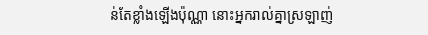ន់តែខ្លាំងឡើងប៉ុណ្ណា នោះអ្នករាល់គ្នាស្រឡាញ់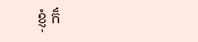ខ្ញុំ ក៏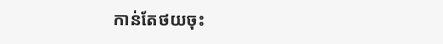កាន់តែថយចុះ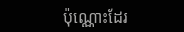ប៉ុណ្ណោះដែរ